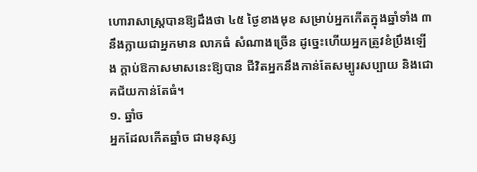ហោរាសាស្រ្តបានឱ្យដឹងថា ៤៥ ថ្ងៃខាងមុខ សម្រាប់អ្នកកើតក្នុងឆ្នាំទាំង ៣ នឹងក្លាយជាអ្នកមាន លាភធំ សំណាងច្រើន ដូច្នេះហើយអ្នកត្រូវខំប្រឹងឡើង ក្ដាប់ឱកាសមាសនេះឱ្យបាន ជីវិតអ្នកនឹងកាន់តែសម្បូរសប្បាយ និងជោគជ័យកាន់តែធំ។
១. ឆ្នាំច
អ្នកដែលកើតឆ្នាំច ជាមនុស្ស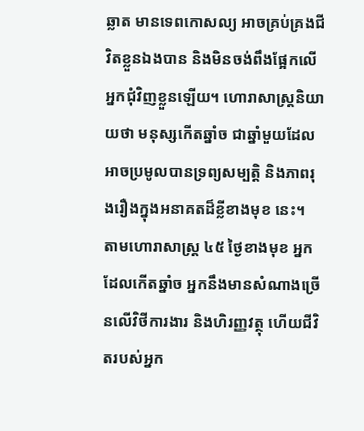ឆ្លាត មានទេពកោសល្យ អាចគ្រប់គ្រងជីវិតខ្លួនឯងបាន និងមិនចង់ពឹងផ្អែកលើអ្នកជុំវិញខ្លួនឡើយ។ ហោរាសាស្ត្រនិយាយថា មនុស្សកើតឆ្នាំច ជាឆ្នាំមួយដែលអាចប្រមូលបានទ្រព្យសម្បត្តិ និងភាពរុងរឿងក្នុងអនាគតដ៏ខ្លីខាងមុខ នេះ។
តាមហោរាសាស្ត្រ ៤៥ ថ្ងៃខាងមុខ អ្នកដែលកើតឆ្នាំច អ្នកនឹងមានសំណាងច្រើនលើវិថីការងារ និងហិរញ្ញវត្ថុ ហើយជីវិតរបស់អ្នក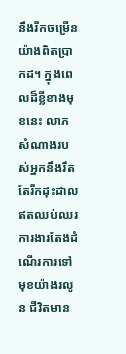នឹងរីកចម្រើនយ៉ាងពិតប្រាកដ។ ក្នុងពេលដ៏ខ្លីខាងមុខនេះ លាភសំណាងរបស់អ្នកនឹងរឹតតែរីកដុះដាលឥតឈប់ឈរ ការងារតែងដំណើរការទៅមុខយ៉ាងរលូន ជីវិតមាន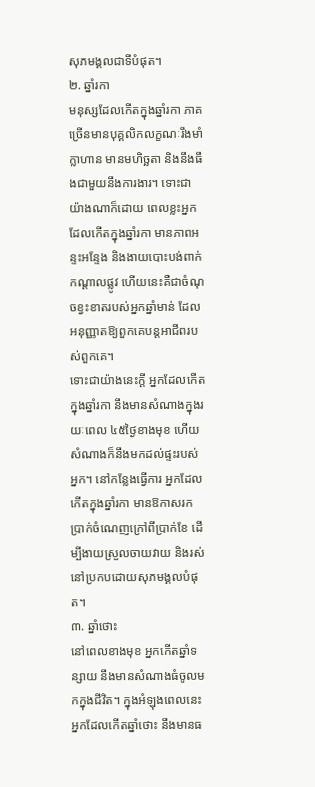សុភមង្គលជាទីបំផុត។
២. ឆ្នាំរកា
មនុស្សដែលកើតក្នុងឆ្នាំរកា ភាគច្រើនមានបុគ្គលិកលក្ខណៈរឹងមាំ ក្លាហាន មានមហិច្ឆតា និងនឹងធឹងជាមួយនឹងការងារ។ ទោះជាយ៉ាងណាក៏ដោយ ពេលខ្លះអ្នកដែលកើតក្នុងឆ្នាំរកា មានភាពអន្ទះអន្ទែង និងងាយបោះបង់ពាក់កណ្តាលផ្លូវ ហើយនេះគឺជាចំណុចខ្វះខាតរបស់អ្នកឆ្នាំមាន់ ដែលអនុញ្ញាតឱ្យពួកគេបន្តអាជីពរបស់ពួកគេ។
ទោះជាយ៉ាងនេះក្តី អ្នកដែលកើតក្នុងឆ្នាំរកា នឹងមានសំណាងក្នុងរយៈពេល ៤៥ថ្ងៃខាងមុខ ហើយសំណាងក៏នឹងមកដល់ផ្ទះរបស់អ្នក។ នៅកន្លែងធ្វើការ អ្នកដែលកើតក្នុងឆ្នាំរកា មានឱកាសរកប្រាក់ចំណេញក្រៅពីប្រាក់ខែ ដើម្បីងាយស្រួលចាយវាយ និងរស់នៅប្រកបដោយសុភមង្គលបំផុត។
៣. ឆ្នាំថោះ
នៅពេលខាងមុខ អ្នកកើតឆ្នាំទន្សាយ នឹងមានសំណាងធំចូលមកក្នុងជីវិត។ ក្នុងអំឡុងពេលនេះ អ្នកដែលកើតឆ្នាំថោះ នឹងមានធ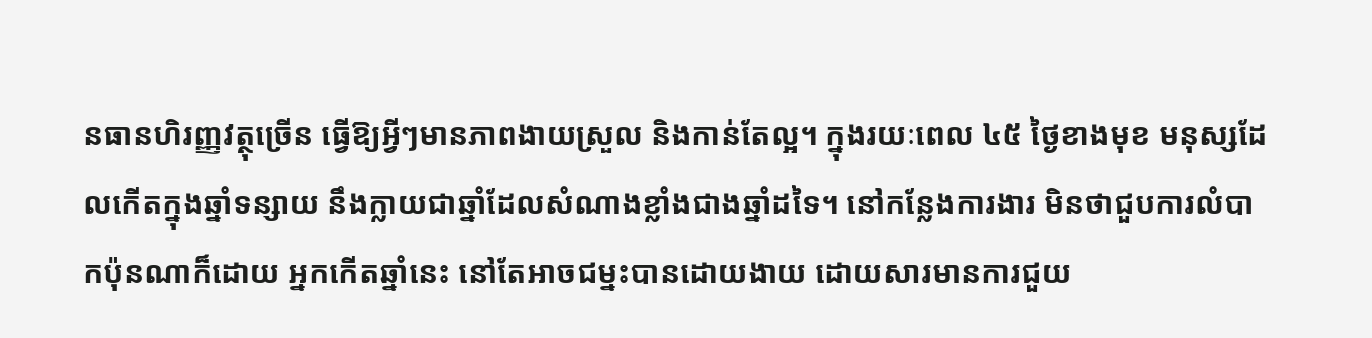នធានហិរញ្ញវត្ថុច្រើន ធ្វើឱ្យអ្វីៗមានភាពងាយស្រួល និងកាន់តែល្អ។ ក្នុងរយៈពេល ៤៥ ថ្ងៃខាងមុខ មនុស្សដែលកើតក្នុងឆ្នាំទន្សាយ នឹងក្លាយជាឆ្នាំដែលសំណាងខ្លាំងជាងឆ្នាំដទៃ។ នៅកន្លែងការងារ មិនថាជួបការលំបាកប៉ុនណាក៏ដោយ អ្នកកើតឆ្នាំនេះ នៅតែអាចជម្នះបានដោយងាយ ដោយសារមានការជួយ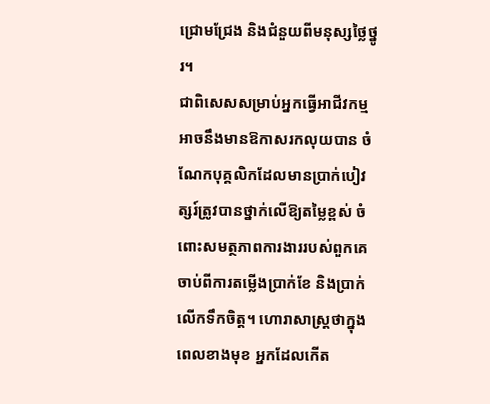ជ្រោមជ្រែង និងជំនួយពីមនុស្សថ្លៃថ្នូរ។
ជាពិសេសសម្រាប់អ្នកធ្វើអាជីវកម្ម អាចនឹងមានឱកាសរកលុយបាន ចំណែកបុគ្គលិកដែលមានប្រាក់បៀវត្សរ៍ត្រូវបានថ្នាក់លើឱ្យតម្លៃខ្ពស់ ចំពោះសមត្ថភាពការងាររបស់ពួកគេ ចាប់ពីការតម្លើងប្រាក់ខែ និងប្រាក់លើកទឹកចិត្ត។ ហោរាសាស្ត្រថាក្នុងពេលខាងមុខ អ្នកដែលកើត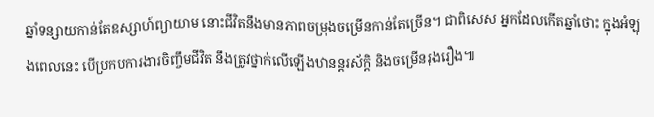ឆ្នាំទន្សាយកាន់តែឧស្សាហ៍ព្យាយាម នោះជីវិតនឹងមានភាពចម្រុងចម្រើនកាន់តែច្រើន។ ជាពិសេស អ្នកដែលកើតឆ្នាំថោះ ក្នុងអំឡុងពេលនេះ បើប្រកបការងារចិញ្ចឹមជីវិត នឹងត្រូវថ្នាក់លើឡើងឋានន្តរស័ក្តិ និងចម្រើនរុងរឿង៕